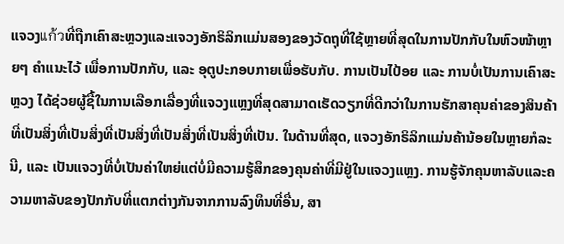ແຈວງแก้วທີ່ຖືກເຄົາສະຫຼວງແລະແຈວງອັກຣິລິກແມ່ນສອງຂອງວັດຖຸທີ່ໃຊ້ຫຼາຍທີ່ສຸດໃນການປັກກັບໃນຫົວໜ້າຫຼາຍໆ ຄຳແນະໄວ້ ເພື່ອການປັກກັບ, ແລະ ອຸຕູປະກອບກາຍເພື່ອຮັບກັບ. ການເປັນໄປ້ອຍ ແລະ ການບໍ່ເປັນການເຄົາສະຫຼວງ ໄດ້ຊ່ວຍຜູ້ຊື້ໃນການເລືອກເລື່ອງທີ່ແຈວງແຫຼງທີ່ສຸດສາມາດເຮັດວຽກທີ່ດີກວ່າໃນການຮັກສາຄຸນຄ່າຂອງສິນຄ້າທີ່ເປັນສິ່ງທີ່ເປັນສິ່ງທີ່ເປັນສິ່ງທີ່ເປັນສິ່ງທີ່ເປັນສິ່ງທີ່ເປັນ. ໃນດ້ານທີ່ສຸດ, ແຈວງອັກຣິລິກແມ່ນຄ້ານ້ອຍໃນຫຼາຍກໍລະນີ, ແລະ ເປັນແຈວງທີ່ບໍ່ເປັນຄ່າໃຫຍ່ແຕ່ບໍ່ມີຄວາມຮູ້ສຶກຂອງຄຸນຄ່າທີ່ມີຢູ່ໃນແຈວງແຫຼງ. ການຮູ້ຈັກຄຸນຫາລັບແລະຄວາມຫາລັບຂອງປັກກັບທີ່ແຕກຕ່າງກັນຈາກການລົງທຶນທີ່ອື່ນ, ສາ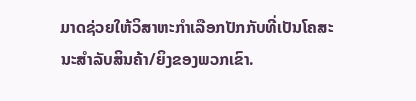ມາດຊ່ວຍໃຫ້ວິສາຫະກຳເລືອກປັກກັບທີ່ເປັນໂຄສະນະສຳລັບສິນຄ້າ/ຍິງຂອງພວກເຂົາ.